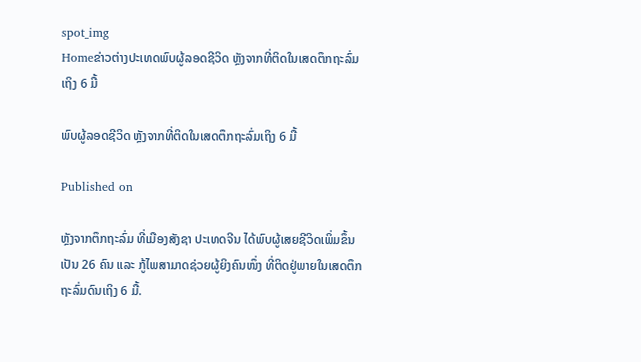spot_img
Homeຂ່າວຕ່າງປະເທດພົບຜູ້ລອດຊີວິດ ຫຼັງຈາກທີ່ຕິດໃນເສດຕຶກຖະລົ່ມເຖິງ 6 ມື້

ພົບຜູ້ລອດຊີວິດ ຫຼັງຈາກທີ່ຕິດໃນເສດຕຶກຖະລົ່ມເຖິງ 6 ມື້

Published on

ຫຼັງຈາກຕຶກຖະລົ່ມ ທີ່ເມືອງສັງຊາ ປະເທດຈີນ ໄດ້ພົບຜູ້ເສຍຊີວິດເພິ່ມຂຶ້ນເປັນ 26 ຄົນ ແລະ ກູ້ໄພສາມາດຊ່ວຍຜູ້ຍິງຄົນໜຶ່ງ ທີ່ຕິດຢູ່ພາຍໃນເສດຕຶກຖະລົ່ມດົນເຖິງ 6 ມື້.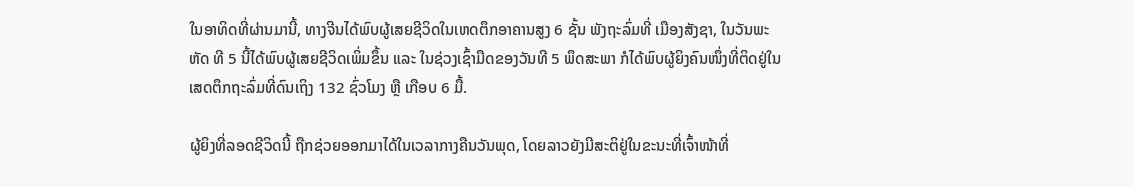ໃນອາທິດທີ່ຜ່ານມານີ້, ທາງຈີນໄດ້ພົບຜູ້ເສຍຊີວິດໃນເຫດຕຶກອາຄານສູງ 6 ຊັ້ນ ພັງຖະລົ່ມທີ່ ເມືອງສັງຊາ, ໃນວັນພະຫັດ ທີ 5 ນີ້ໄດ້ພົບຜູ້ເສຍຊີວິດເພິ່ມຂຶ້ນ ແລະ ໃນຊ່ວງເຊົ້າມືດຂອງວັນທີ 5 ພຶດສະພາ ກໍໄດ້ພົບຜູ້ຍິງຄົນໜຶ່ງທີ່ຕິດຢູ່ໃນເສດຕຶກຖະລົ່ມທີ່ດົນເຖິງ 132 ຊົ່ວໂມງ ຫຼື ເກືອບ 6 ມື້.

ຜູ້ຍິງທີ່ລອດຊີວິດນີ້ ຖືກຊ່ວຍອອກມາໄດ້ໃນເວລາກາງຄືນວັນພຸດ, ໂດຍລາວຍັງມີສະຕິຢູ່ໃນຂະນະທີ່ເຈົ້າໜ້າທີ່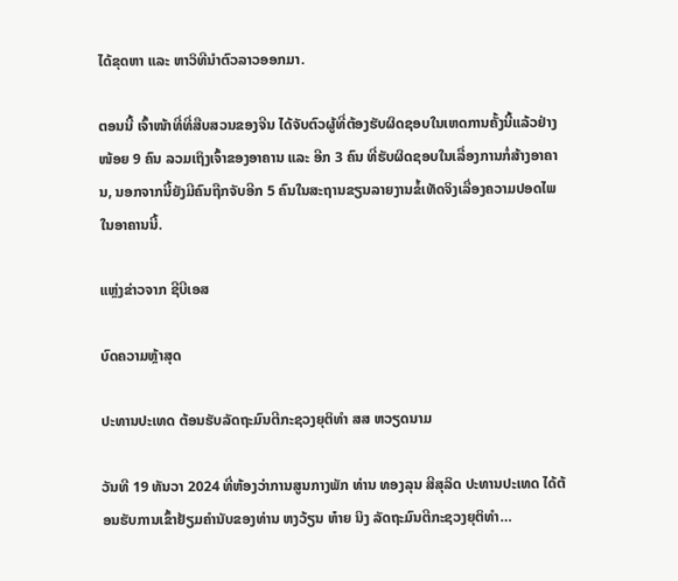ໄດ້ຂຸດຫາ ແລະ ຫາວິທີນຳຕົວລາວອອກມາ.

ຕອນນີ້ ເຈົ້າໜ້າທີ່ທີ່ສືບສວນຂອງຈີນ ໄດ້ຈັບຕົວຜູ້ທີ່ຕ້ອງຮັບຜິດຊອບໃນເຫດການຄັ້ງນີ້ແລ້ວຢ່າງໜ້ອຍ 9 ຄົນ ລວມເຖິງເຈົ້າຂອງອາຄານ ແລະ ອີກ 3 ຄົນ ທີ່ຮັບຜິດຊອບໃນເລື່ອງການກໍ່ສ້າງອາຄານ, ນອກຈາກນີ້ຍັງມີຄົນຖືກຈັບອີກ 5 ຄົນໃນສະຖານຂຽນລາຍງານຂໍ້ເທັດຈິງເລື່ອງຄວາມປອດໄພໃນອາຄານນີ້.

ແຫຼ່ງຂ່າວຈາກ ຊີບີເອສ

ບົດຄວາມຫຼ້າສຸດ

ປະທານປະເທດ ຕ້ອນຮັບລັດຖະມົນຕີກະຊວງຍຸຕິທຳ ສສ ຫວຽດນາມ

ວັນທີ 19 ທັນວາ 2024 ທີ່ຫ້ອງວ່າການສູນກາງພັກ ທ່ານ ທອງລຸນ ສີສຸລິດ ປະທານປະເທດ ໄດ້ຕ້ອນຮັບການເຂົ້າຢ້ຽມຄຳນັບຂອງທ່ານ ຫງວ້ຽນ ຫ໋າຍ ນິງ ລັດຖະມົນຕີກະຊວງຍຸຕິທຳ...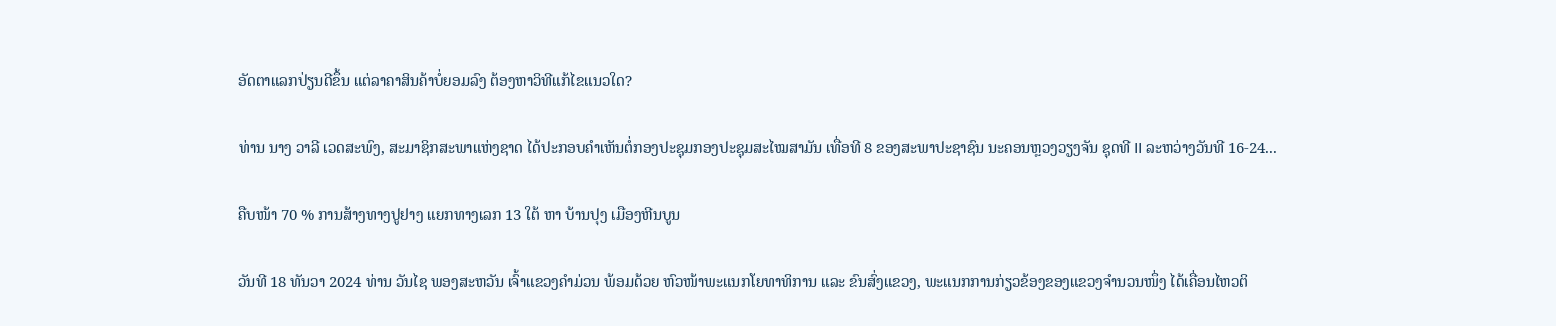ອັດຕາແລກປ່ຽນດີຂຶ້ນ ແຕ່ລາຄາສິນຄ້າບໍ່ຍອມລົງ ຕ້ອງຫາວິທີແກ້ໄຂແນວໃດ?

ທ່ານ ນາງ ວາລີ ເວດສະພົງ, ສະມາຊິກສະພາແຫ່ງຊາດ ໄດ້ປະກອບຄໍາເຫັນຕໍ່ກອງປະຊຸມກອງປະຊຸມສະໄໝສາມັນ ເທື່ອທີ 8 ຂອງສະພາປະຊາຊົນ ນະຄອນຫຼວງວຽງຈັນ ຊຸດທີ II ລະຫວ່າງວັນທີ 16-24...

ຄືບໜ້າ 70 % ການສ້າງທາງປູຢາງ ແຍກທາງເລກ 13 ໃຕ້ ຫາ ບ້ານປຸງ ເມືອງຫີນບູນ

ວັນທີ 18 ທັນວາ 2024 ທ່ານ ວັນໄຊ ພອງສະຫວັນ ເຈົ້າແຂວງຄຳມ່ວນ ພ້ອມດ້ວຍ ຫົວໜ້າພະແນກໂຍທາທິການ ແລະ ຂົນສົ່ງແຂວງ, ພະແນກການກ່ຽວຂ້ອງຂອງແຂວງຈໍານວນໜຶ່ງ ໄດ້ເຄື່ອນໄຫວຕິ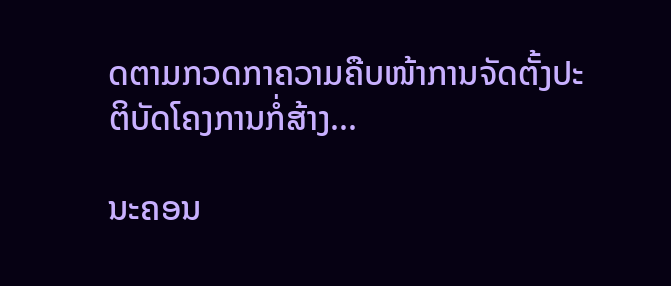ດຕາມກວດກາຄວາມຄືບໜ້າການຈັດຕັ້ງປະຕິບັດໂຄງການກໍ່ສ້າງ...

ນະຄອນ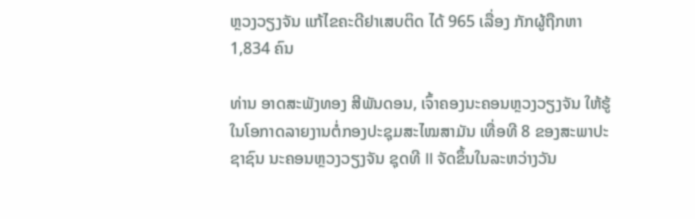ຫຼວງວຽງຈັນ ແກ້ໄຂຄະດີຢາເສບຕິດ ໄດ້ 965 ເລື່ອງ ກັກຜູ້ຖືກຫາ 1,834 ຄົນ

ທ່ານ ອາດສະພັງທອງ ສີພັນດອນ, ເຈົ້າຄອງນະຄອນຫຼວງວຽງຈັນ ໃຫ້ຮູ້ໃນໂອກາດລາຍງານຕໍ່ກອງປະຊຸມສະໄໝສາມັນ ເທື່ອທີ 8 ຂອງສະພາປະຊາຊົນ ນະຄອນຫຼວງວຽງຈັນ ຊຸດທີ II ຈັດຂຶ້ນໃນລະຫວ່າງວັນ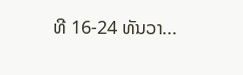ທີ 16-24 ທັນວາ...